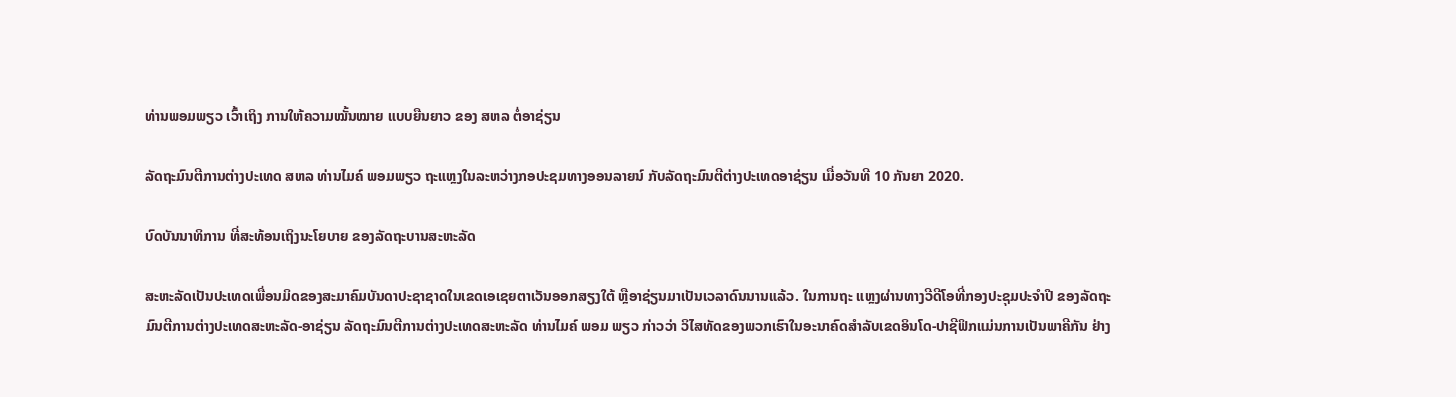ທ່ານພອມພຽວ ເວົ້າເຖິງ ການໃຫ້ຄວາມໝັ້ນໝາຍ ແບບຍືນຍາວ ຂອງ ສຫລ ຕໍ່ອາຊ່ຽນ

ລັດຖະມົນຕີການຕ່າງປະເທດ ສຫລ ທ່ານໄມຄ໌ ພອມພຽວ ຖະແຫຼງໃນລະຫວ່າງກອປະຊມທາງອອນລາຍນ໌ ກັບລັດຖະມົນຕີຕ່າງປະເທດອາຊ່ຽນ ເມື່ອວັນທີ 10 ກັນຍາ 2020.

ບົດບັນນາທິການ ທີ່ສະທ້ອນເຖິງນະໂຍບາຍ ຂອງລັດຖະບານສະຫະລັດ

ສະຫະລັດເປັນປະເທດເພື່ອນມິດຂອງສະມາຄົມບັນດາປະຊາຊາດໃນເຂດເອເຊຍຕາເວັນອອກສຽງໃຕ້ ຫຼືອາຊ່ຽນມາເປັນເວລາດົນນານແລ້ວ. ໃນການຖະ ແຫຼງຜ່ານທາງວີດີໂອທີ່ກອງປະຊຸມປະຈຳປີ ຂອງລັດຖະມົນຕີການຕ່າງປະເທດສະຫະລັດ-ອາຊ່ຽນ ລັດຖະມົນຕີການຕ່າງປະເທດສະຫະລັດ ທ່ານໄມຄ໌ ພອມ ພຽວ ກ່າວວ່າ ວິໄສທັດຂອງພວກເຮົາໃນອະນາຄົດສຳລັບເຂດອິນໂດ-ປາຊີຟິກແມ່ນການເປັນພາຄີກັນ ຢ່າງ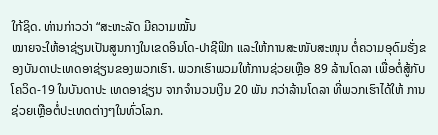ໃກ້ຊິດ. ທ່ານກ່າວວ່າ “ສະຫະລັດ ມີຄວາມໝັ້ນ
ໝາຍຈະໃຫ້ອາຊ່ຽນເປັນສູນກາງໃນເຂດອິນໂດ-ປາຊີຟິກ ແລະໃຫ້ການສະໜັບສະໜຸນ ຕໍ່ຄວາມອຸດົມຮັ່ງຂອງບັນດາປະເທດອາຊ່ຽນຂອງພວກເຮົາ. ພວກເຮົາພວມໃຫ້ການຊ່ວຍເຫຼືອ 89 ລ້ານໂດລາ ເພື່ອຕໍ່ສູ້ກັບໂຄວິດ-19 ໃນບັນດາປະ ເທດອາຊ່ຽນ ຈາກຈຳນວນເງິນ 20 ພັນ ກວ່າລ້ານໂດລາ ທີ່ພວກເຮົາໄດ້ໃຫ້ ການຊ່ວຍເຫຼືອຕໍ່ປະເທດຕ່າງໆໃນທົ່ວໂລກ.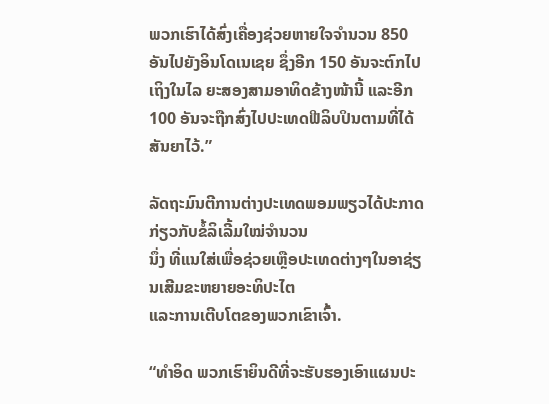ພວກເຮົາໄດ້ສົ່ງເຄື່ອງຊ່ວຍຫາຍໃຈຈຳນວນ 850 ອັນໄປຍັງອິນໂດເນເຊຍ ຊຶ່ງອີກ 150 ອັນຈະຕົກໄປເຖິງໃນໄລ ຍະສອງສາມອາທິດຂ້າງໜ້ານີ້ ແລະອີກ 100 ອັນຈະຖືກສົ່ງໄປປະເທດຟີລິບປິນຕາມທີ່ໄດ້ສັນຍາໄວ້.”

ລັດຖະມົນຕີການຕ່າງປະເທດພອມພຽວໄດ້ປະກາດກ່ຽວກັບຂໍ້ລິເລີ້ມໃໝ່ຈຳນວນ
ນຶ່ງ ທີ່ແນໃສ່ເພື່ອຊ່ວຍເຫຼືອປະເທດຕ່າງໆໃນອາຊ່ຽນເສີມຂະຫຍາຍອະທິປະໄຕ
ແລະການເຕີບໂຕຂອງພວກເຂົາເຈົ້າ.

“ທຳອິດ ພວກເຮົາຍິນດີທີ່ຈະຮັບຮອງເອົາແຜນປະ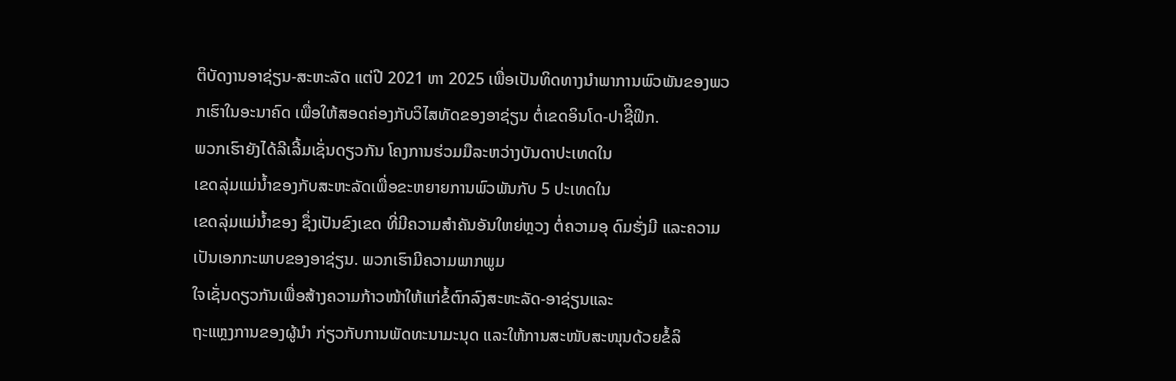ຕິບັດງານອາຊ່ຽນ-ສະຫະລັດ ແຕ່ປີ 2021 ຫາ 2025 ເພື່ອເປັນທິດທາງນຳພາການພົວພັນຂອງພວກເຮົາໃນອະນາຄົດ ເພື່ອໃຫ້ສອດຄ່ອງກັບວິໄສທັດຂອງອາຊ່ຽນ ຕໍ່ເຂດອິນໂດ-ປາຊີິຟິກ.
ພວກເຮົາຍັງໄດ້ລີເລີ້ມເຊັ່ນດຽວກັນ ໂຄງການຮ່ວມມືລະຫວ່າງບັນດາປະເທດໃນ
ເຂດລຸ່ມແມ່ນ້ຳຂອງກັບສະຫະລັດເພື່ອຂະຫຍາຍການພົວພັນກັບ 5 ປະເທດໃນ
ເຂດລຸ່ມແມ່ນ້ຳຂອງ ຊຶ່ງເປັນຂົງເຂດ ທີ່ມີຄວາມສຳຄັນອັນໃຫຍ່ຫຼວງ ຕໍ່ຄວາມອຸ ດົມຮັ່ງມີ ແລະຄວາມເປັນເອກກະພາບຂອງອາຊ່ຽນ. ພວກເຮົາມີຄວາມພາກພູມ
ໃຈເຊັ່ນດຽວກັນເພື່ອສ້າງຄວາມກ້າວໜ້າໃຫ້ແກ່ຂໍ້ຕົກລົງສະຫະລັດ-ອາຊ່ຽນແລະ
ຖະແຫຼງການຂອງຜູ້ນຳ ກ່ຽວກັບການພັດທະນາມະນຸດ ແລະໃຫ້ການສະໜັບສະໜຸນດ້ວຍຂໍ້ລິ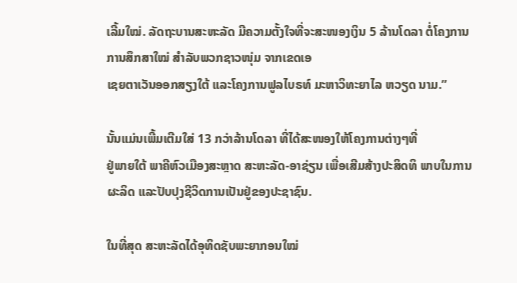ເລີ້ມໃໝ່. ລັດຖະບານສະຫະລັດ ມີຄວາມຕັ້ງໃຈທີ່ຈະສະໜອງເງິນ 5 ລ້ານໂດລາ ຕໍ່ໂຄງການ ການສຶກສາໃໝ່ ສໍາລັບພວກຊາວໜຸ່ມ ຈາກເຂດເອ
ເຊຍຕາເວັນອອກສຽງໃຕ້ ແລະໂຄງການຟູລໄບຣທ໌ ມະຫາວິທະຍາໄລ ຫວຽດ ນາມ.”

ນັ້ນແມ່ນເພີ້ມເຕີມໃສ່ 13 ກວ່າລ້ານໂດລາ ທີ່ໄດ້ສະໜອງໃຫ້ໂຄງການຕ່າງໆທີ່
ຢູ່ພາຍໃຕ້ ພາຄີຫົວເມືອງສະຫຼາດ ສະຫະລັດ-ອາຊ່ຽນ ເພື່ອເສີມສ້າງປະສິດທິ ພາບໃນການຜະລິດ ແລະປັບປຸງຊີວິດການເປັນຢູ່ຂອງປະຊາຊົນ.

ໃນທີ່ສຸດ ສະຫະລັດໄດ້ອຸທິດຊັບພະຍາກອນໃໝ່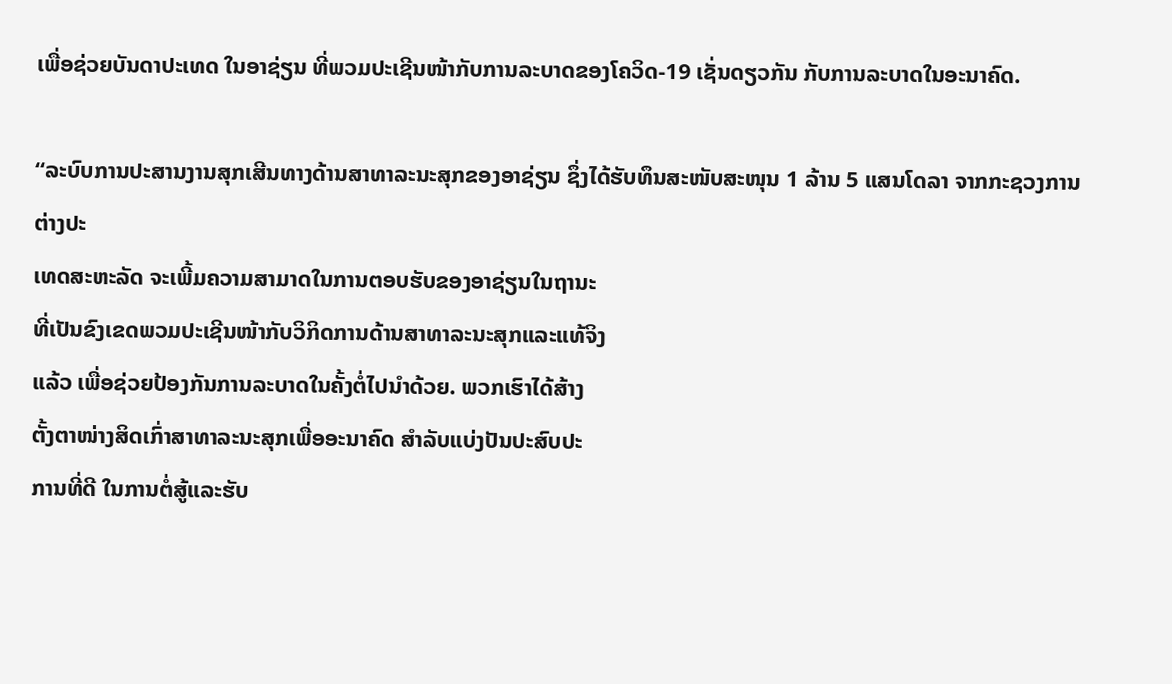ເພື່ອຊ່ວຍບັນດາປະເທດ ໃນອາຊ່ຽນ ທີ່ພວມປະເຊີນໜ້າກັບການລະບາດຂອງໂຄວິດ-19 ເຊັ່ນດຽວກັນ ກັບການລະບາດໃນອະນາຄົດ.

“ລະບົບການປະສານງານສຸກເສີນທາງດ້ານສາທາລະນະສຸກຂອງອາຊ່ຽນ ຊຶ່ງໄດ້ຮັບທຶນສະໜັບສະໜຸນ 1 ລ້ານ 5 ແສນໂດລາ ຈາກກະຊວງການຕ່າງປະ
ເທດສະຫະລັດ ຈະເພີ້ມຄວາມສາມາດໃນການຕອບຮັບຂອງອາຊ່ຽນໃນຖານະ
ທີ່ເປັນຂົງເຂດພວມປະເຊີນໜ້າກັບວິກິດການດ້ານສາທາລະນະສຸກແລະແທ້ຈິງ
ແລ້ວ ເພື່ອຊ່ວຍປ້ອງກັນການລະບາດໃນຄັ້ງຕໍ່ໄປນຳດ້ວຍ. ພວກເຮົາໄດ້ສ້າງ
ຕັ້ງຕາໜ່າງສິດເກົ່າສາທາລະນະສຸກເພື່ອອະນາຄົດ ສຳລັບແບ່ງປັນປະສົບປະ
ການທີ່ດີ ໃນການຕໍ່ສູ້ແລະຮັບ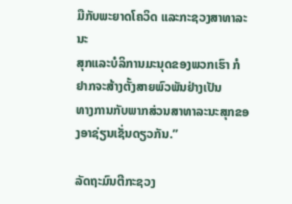ມືກັບພະຍາດໂຄວິດ ແລະກະຊວງສາທາລະນະ
ສຸກແລະບໍລິການມະນຸດຂອງພວກເຮົາ ກໍຢາກຈະສ້າງຕັ້ງສາຍພົວພັນຢ່າງເປັນ
ທາງການກັບພາກສ່ວນສາທາລະນະສຸກຂອງອາຊ່ຽນເຊັ່ນດຽວກັນ.”

ລັດຖະມົນຕີກະຊວງ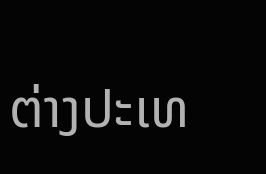ຕ່າງປະເທ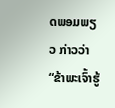ດພອມພຽວ ກ່າວວ່າ “ຂ້າພະເຈົ້າຮູ້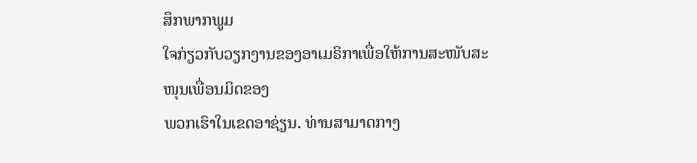ສຶກພາກພູມ
ໃຈກ່ຽວກັບວຽກງານຂອງອາເມຣິກາເພື່ອໃຫ້ການສະໜັບສະໜຸນເພື່ອນມິດຂອງ
ພວກເຮົາໃນເຂດອາຊ່ຽນ. ທ່ານສາມາດກາງ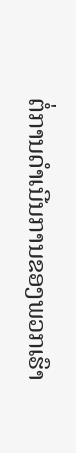ຕໍ່ການດຳເນີນການຂອງພວກເຮົາ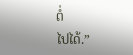ຕໍ່
ໄປໄດ້.”